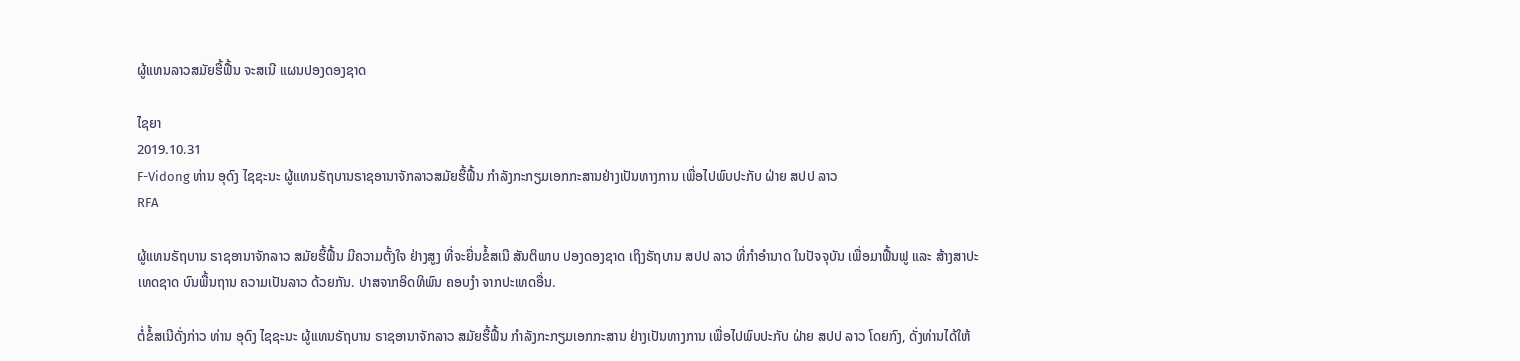ຜູ້ແທນລາວສມັຍຮື້ຟື້ນ ຈະສເນີ ແຜນປອງດອງຊາດ

ໄຊຍາ
2019.10.31
F-Vidong ທ່ານ ອຸດົງ ໄຊຊະນະ ຜູ້ແທນຣັຖບານຣາຊອານາຈັກລາວສມັຍຮື້ຟື້ນ ກຳລັງກະກຽມເອກກະສານຢ່າງເປັນທາງການ ເພື່ອໄປພົບປະກັບ ຝ່າຍ ສປປ ລາວ
RFA

ຜູ້ແທນຣັຖບານ ຣາຊອານາຈັກລາວ ສມັຍຮື້ຟື້ນ ມີຄວາມຕັ້ງໃຈ ຢ່າງສູງ ທີ່ຈະຍື່ນຂໍ້ສເນີ ສັນຕິພາບ ປອງດອງຊາດ ເຖິງຣັຖບານ ສປປ ລາວ ທີ່ກຳອຳນາດ ໃນປັຈຈຸບັນ ເພື່ອມາຟື້ນຟູ ແລະ ສ້າງສາປະເທດຊາດ ບົນພື້ນຖານ ຄວາມເປັນລາວ ດ້ວຍກັນ. ປາສຈາກອິດທິພົນ ຄອບງຳ ຈາກປະເທດອື່ນ.

ຕໍ່ຂໍ້ສເນີດັ່ງກ່າວ ທ່ານ ອຸດົງ ໄຊຊະນະ ຜູ້ແທນຣັຖບານ ຣາຊອານາຈັກລາວ ສມັຍຮື້ຟື້ນ ກຳລັງກະກຽມເອກກະສານ ຢ່າງເປັນທາງການ ເພື່ອໄປພົບປະກັບ ຝ່າຍ ສປປ ລາວ ໂດຍກົງ, ດັ່ງທ່ານໄດ້ໃຫ້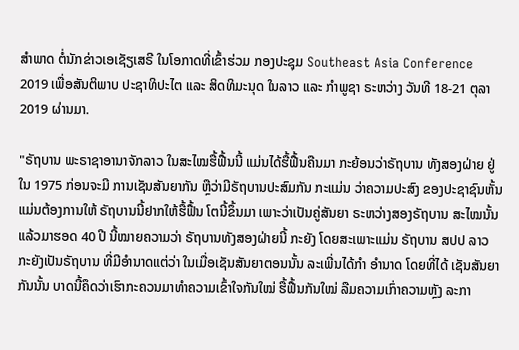ສຳພາດ ຕໍ່ນັກຂ່າວເອເຊັຽເສຣີ ໃນໂອກາດທີ່ເຂົ້າຮ່ວມ ກອງປະຊຸມ Southeast Asia Conference 2019 ເພື່ອສັນຕິພາບ ປະຊາທິປະໄຕ ແລະ ສິດທິມະນຸດ ໃນລາວ ແລະ ກຳພູຊາ ຣະຫວ່າງ ວັນທີ 18-21 ຕຸລາ 2019 ຜ່ານມາ.

"ຣັຖບານ ພະຣາຊາອານາຈັກລາວ ໃນສະໄໝຮື້ຟື້ນນີ້ ແມ່ນໄດ້ຮື້ຟື້ນຄືນມາ ກະຍ້ອນວ່າຣັຖບານ ທັງສອງຝ່າຍ ຢູ່ໃນ 1975 ກ່ອນຈະມີ ການເຊັນສັນຍາກັນ ຫຼືວ່າມີຣັຖບານປະສົມກັນ ກະແມ່ນ ວ່າຄວາມປະສົງ ຂອງປະຊາຊົນຫັ້ນແມ່ນຕ້ອງການໃຫ້ ຣັຖບານນີ້ຢາກໃຫ້ຮື້ຟື້ນ ໂຕນີ້ຂຶ້ນມາ ເພາະວ່າເປັນຄູ່ສັນຍາ ຣະຫວ່າງສອງຣັຖບານ ສະໄໝນັ້ນແລ້ວມາຮອດ 40 ປີ ນີ້ໝາຍຄວາມວ່າ ຣັຖບານທັງສອງຝ່າຍນີ້ ກະຍັງ ໂດຍສະເພາະແມ່ນ ຣັຖບານ ສປປ ລາວ ກະຍັງເປັນຣັຖບານ ທີ່ມີອຳນາດແຕ່ວ່າ ໃນເມື່ອເຊັນສັນຍາຕອນນັ້ນ ລະເພີ່ນໄດ້ກຳ ອຳນາດ ໂດຍທີ່ໄດ້ ເຊັນສັນຍາກັນນັ້ນ ບາດນີ້ຄຶດວ່າເຮົາກະຄວນມາທຳຄວາມເຂົ້າໃຈກັນໃໝ່ ຮື້ຟື້ນກັນໃໝ່ ລືມຄວາມເກົ່າຄວາມຫຼັງ ລະກາ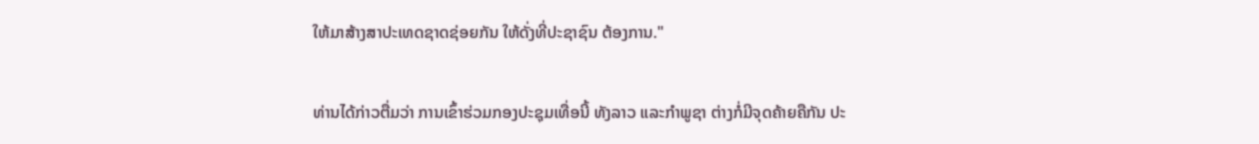ໃຫ້ມາສ້າງສາປະເທດຊາດຊ່ອຍກັນ ໃຫ້ດັ່ງທີ່ປະຊາຊົນ ຕ້ອງການ."

ທ່ານໄດ້ກ່າວຕື່ມວ່າ ການເຂົ້າຮ່ວມກອງປະຊຸມເທື່ອນີ້ ທັງລາວ ແລະກຳພູຊາ ຕ່າງກໍ່ມີຈຸດຄ້າຍຄືກັນ ປະ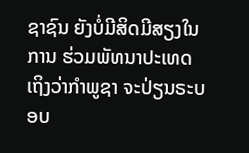ຊາຊົນ ຍັງບໍ່ມີສິດມີສຽງໃນການ ຮ່ວມພັທນາປະເທດ ເຖິງວ່າກຳພູຊາ ຈະປ່ຽນຣະບອບ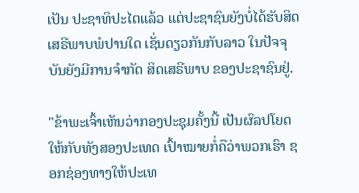ເປັນ ປະຊາທິປະໄຕແລ້ວ ແຕ່ປະຊາຊົນຍັງບໍ່ໄດ້ຮັບສິດ ເສຣີພາບພໍປານໃດ ເຊັ່ນດຽວກັນກັບລາວ ໃນປັຈຈຸບັນຍັງມີການຈຳກັດ ສິດເສຣີພາບ ຂອງປະຊາຊົນຢູ່.

"ຂ້າພະເຈົ້າເຫັນວ່າກອງປະຊຸມຄັ້ງນີ້ ເປັນຜົລປໂຍດໃຫ້ກັບທັງສອງປະເທດ ເປົ້າໝາຍກໍ່ຄືວ່າພວກເຮົາ ຊອກຊ່ອງທາງໃຫ້ປະເທ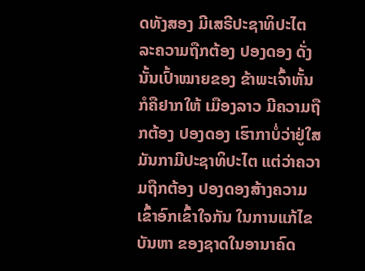ດທັງສອງ ມີເສຣີປະຊາທິປະໄຕ ລະຄວາມຖືກຕ້ອງ ປອງດອງ ດັ່ງນັ້ນເປົ້າໝາຍຂອງ ຂ້າພະເຈົ້າຫັ້ນ ກໍຄືຢາກໃຫ້ ເມືອງລາວ ມີຄວາມຖືກຕ້ອງ ປອງດອງ ເຮົາກາບໍ່ວ່າຢູ່ໃສ ມັນກາມີປະຊາທິປະໄຕ ແຕ່ວ່າຄວາມຖືກຕ້ອງ ປອງດອງສ້າງຄວາມເຂົ້າອົກເຂົ້າໃຈກັນ ໃນການແກ້ໄຂບັນຫາ ຂອງຊາດໃນອານາຄົດ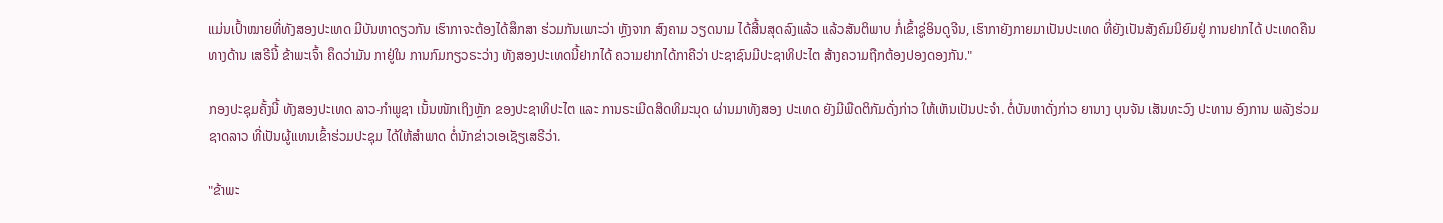ແມ່ນເປົ້າໝາຍທີ່ທັງສອງປະເທດ ມີບັນຫາດຽວກັນ ເຮົາກາຈະຕ້ອງໄດ້ສຶກສາ ຮ່ວມກັນເພາະວ່າ ຫຼັງຈາກ ສົງຄາມ ວຽດນາມ ໄດ້ສີ້ນສຸດລົງແລ້ວ ແລ້ວສັນຕິພາບ ກໍ່ເຂົ້າຊູ່ອິນດູຈີນ, ເຮົາກາຍັງກາຍມາເປັນປະເທດ ທີ່ຍັງເປັນສັງຄົມນິຍົມຢູ່ ການຢາກໄດ້ ປະເທດຄືນ ທາງດ້ານ ເສຣີນີ້ ຂ້າພະເຈົ້າ ຄຶດວ່າມັນ ກາຢູ່ໃນ ການກົມກຽວຣະວ່າງ ທັງສອງປະເທດນີ້ຢາກໄດ້ ຄວາມຢາກໄດ້ກາຄືວ່າ ປະຊາຊົນມີປະຊາທິປະໄຕ ສ້າງຄວາມຖືກຕ້ອງປອງດອງກັນ."

ກອງປະຊຸມຄັ້ງນີ້ ທັງສອງປະເທດ ລາວ-ກໍາພູຊາ ເນັ້ນໜັກເຖິງຫຼັກ ຂອງປະຊາທິປະໄຕ ແລະ ການຣະເມີດສິດທິມະນຸດ ຜ່ານມາທັງສອງ ປະເທດ ຍັງມີພືດຕິກັມດັ່ງກ່າວ ໃຫ້ເຫັນເປັນປະຈຳ. ຕໍ່ບັນຫາດັ່ງກ່າວ ຍານາງ ບຸນຈັນ ເສັນທະວົງ ປະທານ ອົງການ ພລັງຮ່ວມຊາດລາວ ທີ່ເປັນຜູ້ແທນເຂົ້າຮ່ວມປະຊຸມ ໄດ້ໃຫ້ສຳພາດ ຕໍ່ນັກຂ່າວເອເຊັຽເສຣີວ່າ.

"ຂ້າພະ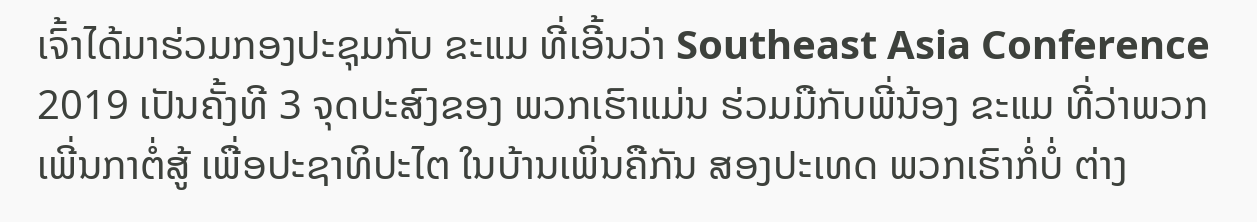ເຈົ້າໄດ້ມາຮ່ວມກອງປະຊຸມກັບ ຂະແມ ທີ່ເອີ້ນວ່າ Southeast Asia Conference 2019 ເປັນຄັ້ງທີ 3 ຈຸດປະສົງຂອງ ພວກເຮົາແມ່ນ ຮ່ວມມືກັບພີ່ນ້ອງ ຂະແມ ທີ່ວ່າພວກເພີ່ນກາຕໍ່ສູ້ ເພື່ອປະຊາທິປະໄຕ ໃນບ້ານເພິ່ນຄືກັນ ສອງປະເທດ ພວກເຮົາກໍ່ບໍ່ ຕ່າງ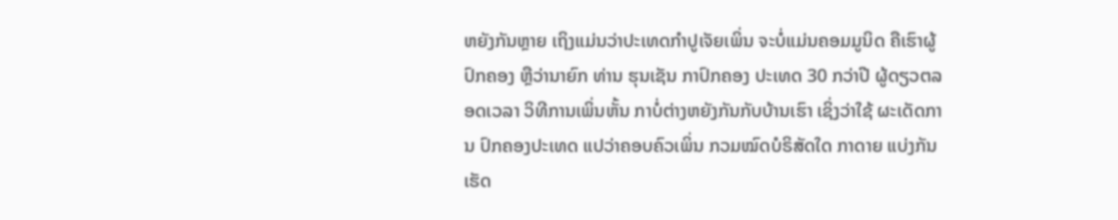ຫຍັງກັນຫຼາຍ ເຖິງແມ່ນວ່າປະເທດກຳປູເຈັຍເພິ່ນ ຈະບໍ່ແມ່ນຄອມມູນິດ ຄືເຮົາຜູ້ປົກຄອງ ຫຼືວ່ານາຍົກ ທ່ານ ຮຸນເຊັນ ກາປົກຄອງ ປະເທດ 30 ກວ່າປີ ຜູ້ດຽວຕລອດເວລາ ວິທີການເພິ່ນຫັ້ນ ກາບໍ່ຕ່າງຫຍັງກັນກັບບ້ານເຮົາ ເຊິ່ງວ່າໃຊ້ ຜະເດັດການ ປົກຄອງປະເທດ ແປວ່າຄອບຄົວເພິ່ນ ກວມໝົດບໍຣິສັດໃດ ກາດາຍ ແບ່ງກັນເຮັດ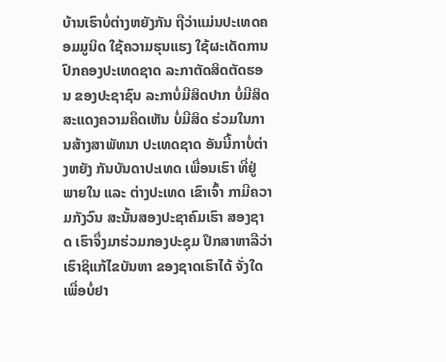ບ້ານເຮົາບໍ່ຕ່າງຫຍັງກັນ ຖືວ່າແມ່ນປະເທດຄອມມູນິດ ໃຊ້ຄວາມຮຸນແຮງ ໃຊ້ຜະເດັດການ ປົກຄອງປະເທດຊາດ ລະກາຕັດສິດຕັດຮອນ ຂອງປະຊາຊົນ ລະກາບໍ່ມີສິດປາກ ບໍ່ມີສິດສະແດງຄວາມຄຶດເຫັນ ບໍ່ມີສິດ ຮ່ວມໃນການສ້າງສາພັທນາ ປະເທດຊາດ ອັນນີ້ກາບໍ່ຕ່າງຫຍັງ ກັນບັນດາປະເທດ ເພື່ອນເຮົາ ທີ່ຢູ່ພາຍໃນ ແລະ ຕ່າງປະເທດ ເຂົາເຈົ້າ ກາມີຄວາມກັງວົນ ສະນັ້ນສອງປະຊາຄົມເຮົາ ສອງຊາດ ເຮົາຈຶ່ງມາຮ່ວມກອງປະຊຸມ ປຶກສາຫາລືວ່າເຮົາຊິແກ້ໄຂບັນຫາ ຂອງຊາດເຮົາໄດ້ ຈັ່ງໃດ ເພື່ອບໍ່ຢາ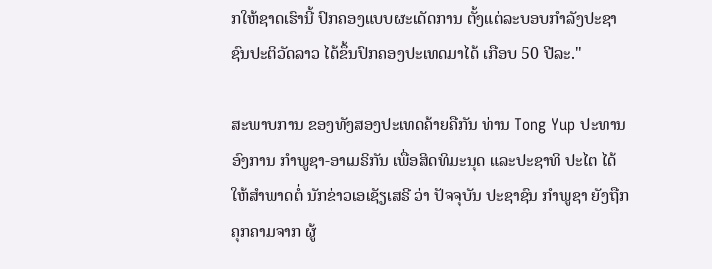ກໃຫ້ຊາດເຮົານີ້ ປົກຄອງແບບຜະເດັດການ ຕັ້ງແຕ່ລະບອບກຳລັງປະຊາຊົນປະຕິວັດລາວ ໄດ້ຂຶ້ນປົກຄອງປະເທດມາໄດ້ ເກືອບ 50 ປີລະ."

ສະພາບການ ຂອງທັງສອງປະເທດຄ້າຍຄືກັນ ທ່ານ Tong Yup ປະທານອົງການ ກຳພູຊາ-ອາເມຣິກັນ ເພື່ອສິດທິມະນຸດ ແລະປະຊາທິ ປະໄຕ ໄດ້ໃຫ້ສຳພາດຕໍ່ ນັກຂ່າວເອເຊັຽເສຣີ ວ່າ ປັຈຈຸບັນ ປະຊາຊົນ ກຳພູຊາ ຍັງຖືກຄຸກຄາມຈາກ ຜູ້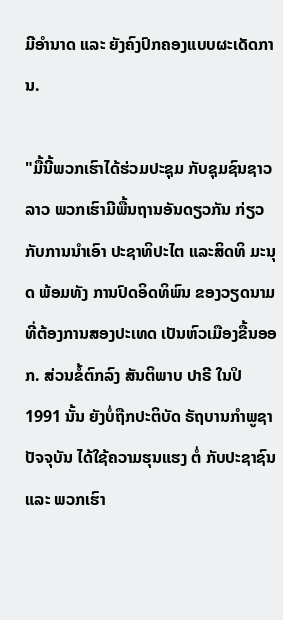ມີອຳນາດ ແລະ ຍັງຄົງປົກຄອງແບບຜະເດັດການ.

"ມື້ນີ້ພວກເຮົາໄດ້ຮ່ວມປະຊຸມ ກັບຊຸມຊົນຊາວລາວ ພວກເຮົາມີພື້ນຖານອັນດຽວກັນ ກ່ຽວກັບການນຳເອົາ ປະຊາທິປະໄຕ ແລະສິດທິ ມະນຸດ ພ້ອມທັງ ການປົດອິດທິພົນ ຂອງວຽດນາມ ທີ່ຕ້ອງການສອງປະເທດ ເປັນຫົວເມືອງຂື້ນອອກ. ສ່ວນຂໍ້ຕົກລົງ ສັນຕິພາບ ປາຣີ ໃນປິ 1991 ນັ້ນ ຍັງບໍ່ຖືກປະຕິບັດ ຣັຖບານກຳພູຊາ ປັຈຈຸບັນ ໄດ້ໃຊ້ຄວາມຮຸນແຮງ ຕໍ່ ກັບປະຊາຊົນ ແລະ ພວກເຮົາ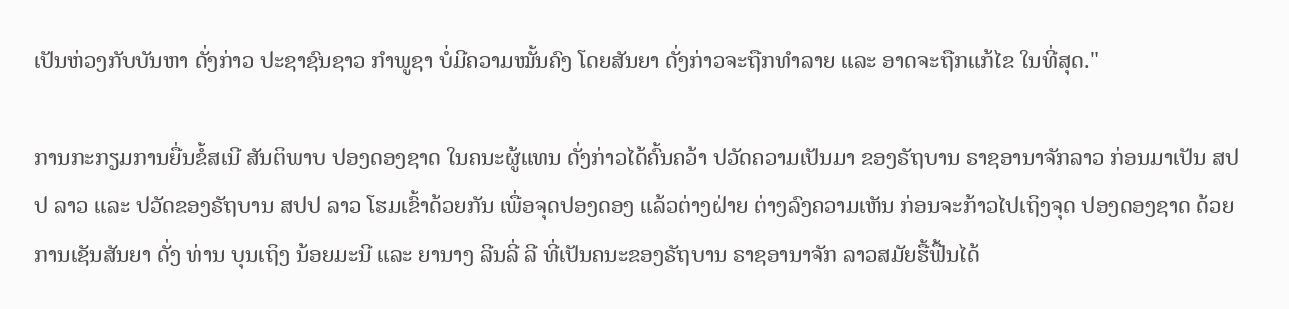ເປັນຫ່ວງກັບບັນຫາ ດັ່ງກ່າວ ປະຊາຊົນຊາວ ກຳພູຊາ ບໍ່ມີຄວາມໝັ້ນຄົງ ໂດຍສັນຍາ ດັ່ງກ່າວຈະຖືກທຳລາຍ ແລະ ອາດຈະຖືກແກ້ໄຂ ໃນທີ່ສຸດ."

ການກະກຽມການຍື່ນຂໍ້ສເນີ ສັນຕິພາບ ປອງດອງຊາດ ໃນຄນະຜູ້ແທນ ດັ່ງກ່າວໄດ້ຄົ້ນຄວ້າ ປວັດຄວາມເປັນມາ ຂອງຣັຖບານ ຣາຊອານາຈັກລາວ ກ່ອນມາເປັນ ສປປ ລາວ ແລະ ປວັດຂອງຣັຖບານ ສປປ ລາວ ໂຮມເຂົ້າດ້ວຍກັນ ເພື່ອຈຸດປອງດອງ ແລ້ວຕ່າງຝ່າຍ ຕ່າງລົງຄວາມເຫັນ ກ່ອນຈະກ້າວໄປເຖິງຈຸດ ປອງດອງຊາດ ດ້ວຍການເຊັນສັນຍາ ດັ່ງ ທ່ານ ບຸນເຖິງ ນ້ອຍມະນີ ແລະ ຍານາງ ລີນລີ່ ລີ ທີ່ເປັນຄນະຂອງຣັຖບານ ຣາຊອານາຈັກ ລາວສມັຍຮື້ຟື້ນໄດ້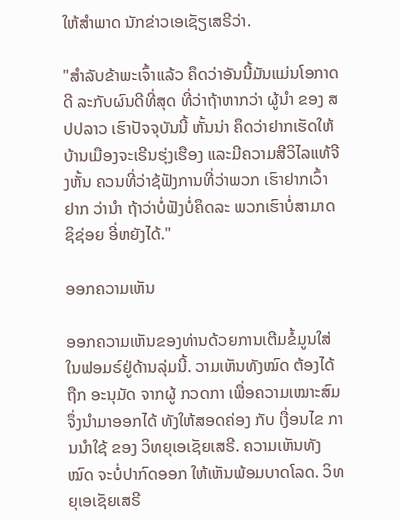ໃຫ້ສຳພາດ ນັກຂ່າວເອເຊັຽເສຣີວ່າ.

"ສຳລັບຂ້າພະເຈົ້າແລ້ວ ຄຶດວ່າອັນນີ້ມັນແມ່ນໂອກາດດີ ລະກັບຜົນດີທີ່ສຸດ ທີ່ວ່າຖ້າຫາກວ່າ ຜູ້ນຳ ຂອງ ສປປລາວ ເຮົາປັຈຈຸບັນນີ້ ຫັ້ນນ່າ ຄຶດວ່າຢາກເຮັດໃຫ້ ບ້ານເມືອງຈະເຣີນຮຸ່ງເຮືອງ ແລະມີຄວາມສີວິໄລແທ້ຈີງຫັ້ນ ຄວນທີ່ວ່າຊ້ຟັງການທີ່ວ່າພວກ ເຮົາຢາກເວົ້າຢາກ ວ່ານຳ ຖ້າວ່າບໍ່ຟັງບໍ່ຄຶດລະ ພວກເຮົາບໍ່ສາມາດຊິຊ່ອຍ ອີ່ຫຍັງໄດ້."

ອອກຄວາມເຫັນ

ອອກຄວາມເຫັນຂອງທ່ານດ້ວຍການເຕີມຂໍ້ມູນໃສ່ໃນຟອມຣ໌ຢູ່ດ້ານລຸ່ມນີ້. ວາມເຫັນທັງໝົດ ຕ້ອງໄດ້ຖືກ ອະນຸມັດ ຈາກຜູ້ ກວດກາ ເພື່ອຄວາມເໝາະສົມ ຈຶ່ງນໍາມາອອກໄດ້ ທັງໃຫ້ສອດຄ່ອງ ກັບ ເງື່ອນໄຂ ການນຳໃຊ້ ຂອງ ວິທຍຸເອເຊັຍເສຣີ. ຄວາມເຫັນທັງໝົດ ຈະບໍ່ປາກົດອອກ ໃຫ້ເຫັນພ້ອມບາດໂລດ. ວິທຍຸເອເຊັຍເສຣີ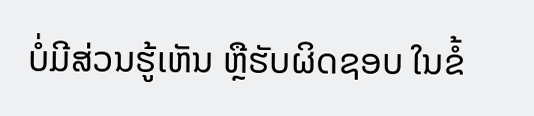ບໍ່ມີສ່ວນຮູ້ເຫັນ ຫຼືຮັບຜິດຊອບ ໃນຂໍ້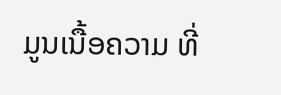ມູນເນື້ອຄວາມ ທີ່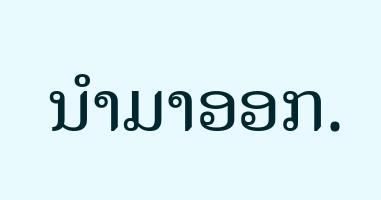ນໍາມາອອກ.